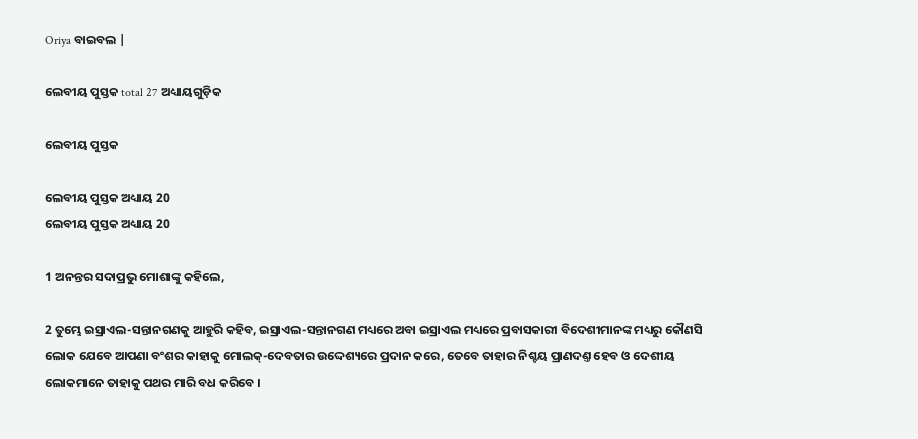Oriya ବାଇବଲ |

ଲେବୀୟ ପୁସ୍ତକ total 27 ଅଧ୍ୟାୟଗୁଡ଼ିକ

ଲେବୀୟ ପୁସ୍ତକ

ଲେବୀୟ ପୁସ୍ତକ ଅଧ୍ୟାୟ 20
ଲେବୀୟ ପୁସ୍ତକ ଅଧ୍ୟାୟ 20

1 ଅନନ୍ତର ସଦାପ୍ରଭୁ ମୋଶାଙ୍କୁ କହିଲେ,

2 ତୁମ୍ଭେ ଇସ୍ରାଏଲ-ସନ୍ତାନଗଣକୁ ଆହୁରି କହିବ, ଇସ୍ରାଏଲ-ସନ୍ତାନଗଣ ମଧ୍ୟରେ ଅବା ଇସ୍ରାଏଲ ମଧ୍ୟରେ ପ୍ରବାସକାରୀ ବିଦେଶୀମାନଙ୍କ ମଧ୍ୟରୁ କୌଣସି ଲୋକ ଯେବେ ଆପଣା ବଂଶର କାହାକୁ ମୋଲକ୍-ଦେବତାର ଉଦ୍ଦେଶ୍ୟରେ ପ୍ରଦାନ କରେ, ତେବେ ତାହାର ନିଶ୍ଚୟ ପ୍ରାଣଦଣ୍ତ ହେବ ଓ ଦେଶୀୟ ଲୋକମାନେ ତାହାକୁ ପଥର ମାରି ବଧ କରିବେ ।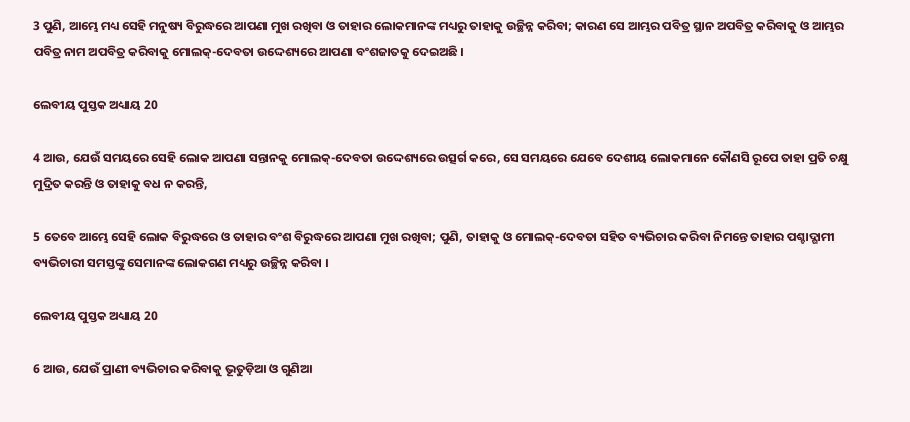3 ପୁଣି, ଆମ୍ଭେ ମଧ୍ୟ ସେହି ମନୁଷ୍ୟ ବିରୁଦ୍ଧରେ ଆପଣା ମୁଖ ରଖିବା ଓ ତାହାର ଲୋକମାନଙ୍କ ମଧ୍ୟରୁ ତାହାକୁ ଉଚ୍ଛିନ୍ନ କରିବା; କାରଣ ସେ ଆମ୍ଭର ପବିତ୍ର ସ୍ଥାନ ଅପବିତ୍ର କରିବାକୁ ଓ ଆମ୍ଭର ପବିତ୍ର ନାମ ଅପବିତ୍ର କରିବାକୁ ମୋଲକ୍-ଦେବତା ଉଦ୍ଦେଶ୍ୟରେ ଆପଣା ବଂଶଜାତକୁ ଦେଇଅଛି ।

ଲେବୀୟ ପୁସ୍ତକ ଅଧ୍ୟାୟ 20

4 ଆଉ, ଯେଉଁ ସମୟରେ ସେହି ଲୋକ ଆପଣା ସନ୍ତାନକୁ ମୋଲକ୍-ଦେବତା ଉଦ୍ଦେଶ୍ୟରେ ଉତ୍ସର୍ଗ କରେ, ସେ ସମୟରେ ଯେବେ ଦେଶୀୟ ଲୋକମାନେ କୌଣସି ରୂପେ ତାହା ପ୍ରତି ଚକ୍ଷୁ ମୁଦ୍ରିତ କରନ୍ତି ଓ ତାହାକୁ ବଧ ନ କରନ୍ତି,

5 ତେବେ ଆମ୍ଭେ ସେହି ଲୋକ ବିରୁଦ୍ଧରେ ଓ ତାହାର ବଂଶ ବିରୁଦ୍ଧରେ ଆପଣା ମୁଖ ରଖିବା; ପୁଣି, ତାହାକୁ ଓ ମୋଲକ୍-ଦେବତା ସହିତ ବ୍ୟଭିଚାର କରିବା ନିମନ୍ତେ ତାହାର ପଶ୍ଚାଦ୍ଗାମୀ ବ୍ୟଭିଚାରୀ ସମସ୍ତଙ୍କୁ ସେମାନଙ୍କ ଲୋକଗଣ ମଧ୍ୟରୁ ଉଚ୍ଛିନ୍ନ କରିବା ।

ଲେବୀୟ ପୁସ୍ତକ ଅଧ୍ୟାୟ 20

6 ଆଉ, ଯେଉଁ ପ୍ରାଣୀ ବ୍ୟଭିଚାର କରିବାକୁ ଭୂତୁଡ଼ିଆ ଓ ଗୁଣିଆ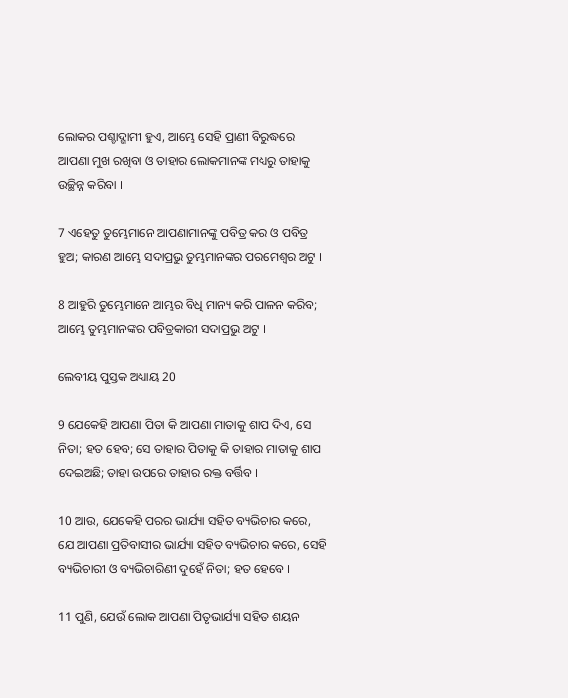ଲୋକର ପଶ୍ଚାଦ୍ଗାମୀ ହୁଏ, ଆମ୍ଭେ ସେହି ପ୍ରାଣୀ ବିରୁଦ୍ଧରେ ଆପଣା ମୁଖ ରଖିବା ଓ ତାହାର ଲୋକମାନଙ୍କ ମଧ୍ୟରୁ ତାହାକୁ ଉଚ୍ଛିନ୍ନ କରିବା ।

7 ଏହେତୁ ତୁମ୍ଭେମାନେ ଆପଣାମାନଙ୍କୁ ପବିତ୍ର କର ଓ ପବିତ୍ର ହୁଅ; କାରଣ ଆମ୍ଭେ ସଦାପ୍ରଭୁ ତୁମ୍ଭମାନଙ୍କର ପରମେଶ୍ଵର ଅଟୁ ।

8 ଆହୁରି ତୁମ୍ଭେମାନେ ଆମ୍ଭର ବିଧି ମାନ୍ୟ କରି ପାଳନ କରିବ; ଆମ୍ଭେ ତୁମ୍ଭମାନଙ୍କର ପବିତ୍ରକାରୀ ସଦାପ୍ରଭୁ ଅଟୁ ।

ଲେବୀୟ ପୁସ୍ତକ ଅଧ୍ୟାୟ 20

9 ଯେକେହି ଆପଣା ପିତା କି ଆପଣା ମାତାକୁ ଶାପ ଦିଏ, ସେ ନିତା; ହତ ହେବ; ସେ ତାହାର ପିତାକୁ କି ତାହାର ମାତାକୁ ଶାପ ଦେଇଅଛି; ତାହା ଉପରେ ତାହାର ରକ୍ତ ବର୍ତ୍ତିବ ।

10 ଆଉ, ଯେକେହି ପରର ଭାର୍ଯ୍ୟା ସହିତ ବ୍ୟଭିଚାର କରେ, ଯେ ଆପଣା ପ୍ରତିବାସୀର ଭାର୍ଯ୍ୟା ସହିତ ବ୍ୟଭିଚାର କରେ, ସେହି ବ୍ୟଭିଚାରୀ ଓ ବ୍ୟଭିଚାରିଣୀ ଦୁହେଁ ନିତା; ହତ ହେବେ ।

11 ପୁଣି, ଯେଉଁ ଲୋକ ଆପଣା ପିତୃଭାର୍ଯ୍ୟା ସହିତ ଶୟନ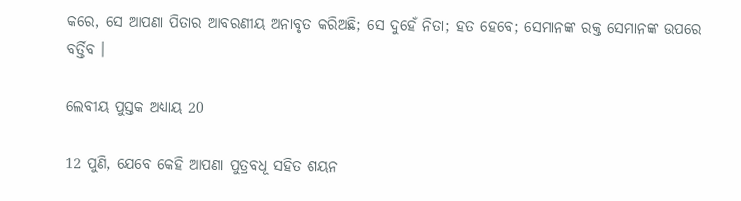କରେ, ସେ ଆପଣା ପିତାର ଆବରଣୀୟ ଅନାବୃତ କରିଅଛି; ସେ ଦୁହେଁ ନିତା; ହତ ହେବେ; ସେମାନଙ୍କ ରକ୍ତ ସେମାନଙ୍କ ଉପରେ ବର୍ତ୍ତିବ ।

ଲେବୀୟ ପୁସ୍ତକ ଅଧ୍ୟାୟ 20

12 ପୁଣି, ଯେବେ କେହି ଆପଣା ପୁତ୍ରବଧୂ ସହିତ ଶୟନ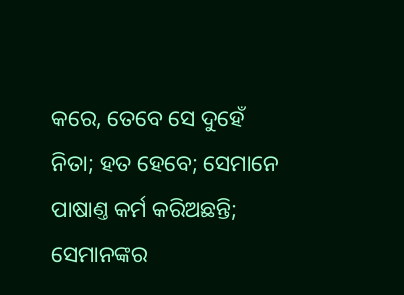କରେ, ତେବେ ସେ ଦୁହେଁ ନିତା; ହତ ହେବେ; ସେମାନେ ପାଷାଣ୍ତ କର୍ମ କରିଅଛନ୍ତି; ସେମାନଙ୍କର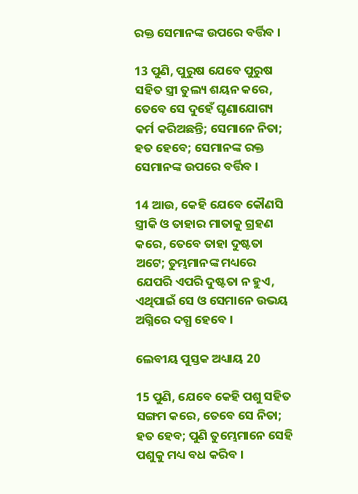ରକ୍ତ ସେମାନଙ୍କ ଉପରେ ବର୍ତ୍ତିବ ।

13 ପୁଣି, ପୁରୁଷ ଯେବେ ପୁରୁଷ ସହିତ ସ୍ତ୍ରୀ ତୁଲ୍ୟ ଶୟନ କରେ, ତେବେ ସେ ଦୁହେଁ ଘୃଣାଯୋଗ୍ୟ କର୍ମ କରିଅଛନ୍ତି; ସେମାନେ ନିତା; ହତ ହେବେ; ସେମାନଙ୍କ ରକ୍ତ ସେମାନଙ୍କ ଉପରେ ବର୍ତ୍ତିବ ।

14 ଆଉ, କେହି ଯେବେ କୌଣସି ସ୍ତ୍ରୀକି ଓ ତାହାର ମାତାକୁ ଗ୍ରହଣ କରେ, ତେବେ ତାହା ଦୁଷ୍ଟତା ଅଟେ; ତୁମ୍ଭମାନଙ୍କ ମଧ୍ୟରେ ଯେପରି ଏପରି ଦୁଷ୍ଟତା ନ ହୁଏ, ଏଥିପାଇଁ ସେ ଓ ସେମାନେ ଉଭୟ ଅଗ୍ନିରେ ଦଗ୍ଧ ହେବେ ।

ଲେବୀୟ ପୁସ୍ତକ ଅଧ୍ୟାୟ 20

15 ପୁଣି, ଯେବେ କେହି ପଶୁ ସହିତ ସଙ୍ଗମ କରେ, ତେବେ ସେ ନିତା; ହତ ହେବ; ପୁଣି ତୁମ୍ଭେମାନେ ସେହି ପଶୁକୁ ମଧ୍ୟ ବଧ କରିବ ।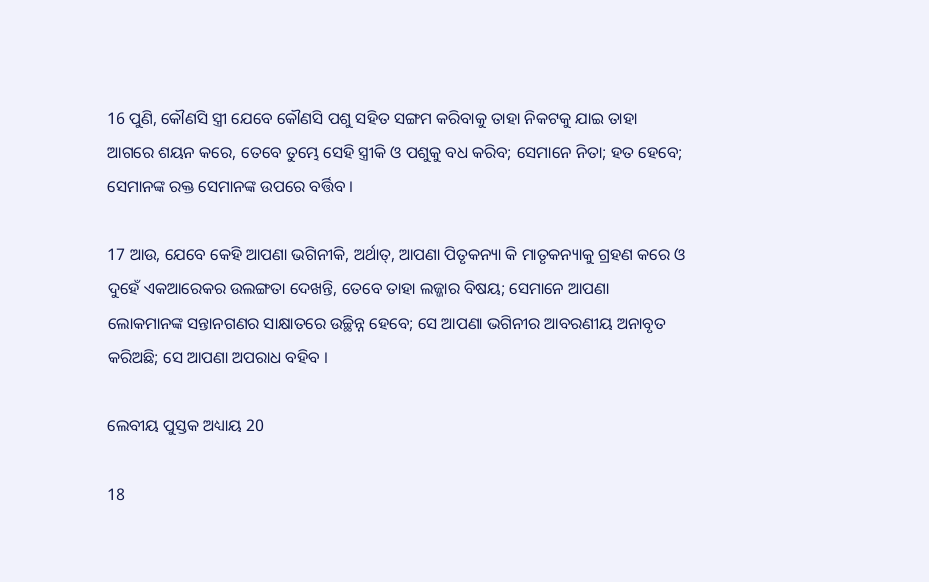16 ପୁଣି, କୌଣସି ସ୍ତ୍ରୀ ଯେବେ କୌଣସି ପଶୁ ସହିତ ସଙ୍ଗମ କରିବାକୁ ତାହା ନିକଟକୁ ଯାଇ ତାହା ଆଗରେ ଶୟନ କରେ, ତେବେ ତୁମ୍ଭେ ସେହି ସ୍ତ୍ରୀକି ଓ ପଶୁକୁ ବଧ କରିବ; ସେମାନେ ନିତା; ହତ ହେବେ; ସେମାନଙ୍କ ରକ୍ତ ସେମାନଙ୍କ ଉପରେ ବର୍ତ୍ତିବ ।

17 ଆଉ, ଯେବେ କେହି ଆପଣା ଭଗିନୀକି, ଅର୍ଥାତ୍, ଆପଣା ପିତୃକନ୍ୟା କି ମାତୃକନ୍ୟାକୁ ଗ୍ରହଣ କରେ ଓ ଦୁହେଁ ଏକଆରେକର ଉଲଙ୍ଗତା ଦେଖନ୍ତି, ତେବେ ତାହା ଲଜ୍ଜାର ବିଷୟ; ସେମାନେ ଆପଣା ଲୋକମାନଙ୍କ ସନ୍ତାନଗଣର ସାକ୍ଷାତରେ ଉଚ୍ଛିନ୍ନ ହେବେ; ସେ ଆପଣା ଭଗିନୀର ଆବରଣୀୟ ଅନାବୃତ କରିଅଛି; ସେ ଆପଣା ଅପରାଧ ବହିବ ।

ଲେବୀୟ ପୁସ୍ତକ ଅଧ୍ୟାୟ 20

18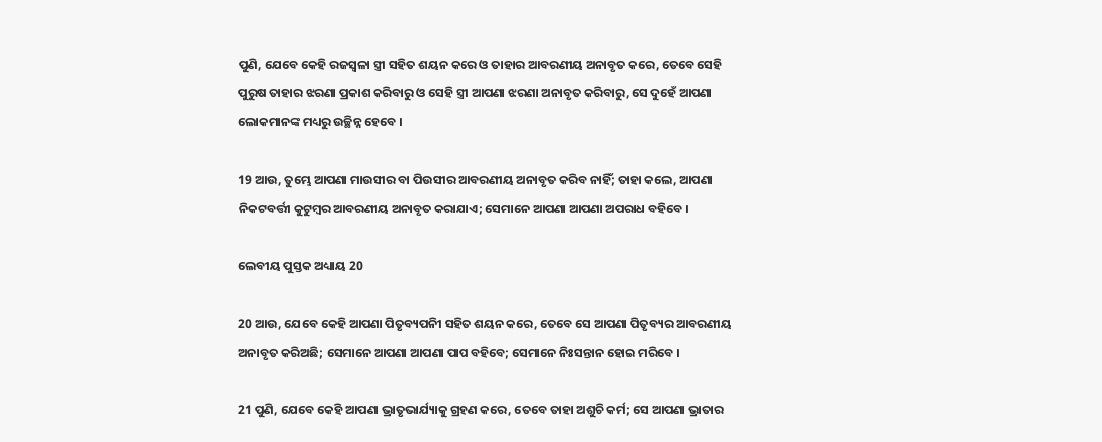ପୁଣି, ଯେବେ କେହି ରଜସ୍ଵଳା ସ୍ତ୍ରୀ ସହିତ ଶୟନ କରେ ଓ ତାହାର ଆବରଣୀୟ ଅନାବୃତ କରେ, ତେବେ ସେହି ପୁରୁଷ ତାହାର ଝରଣା ପ୍ରକାଶ କରିବାରୁ ଓ ସେହି ସ୍ତ୍ରୀ ଆପଣା ଝରଣା ଅନାବୃତ କରିବାରୁ, ସେ ଦୁହେଁ ଆପଣା ଲୋକମାନଙ୍କ ମଧ୍ୟରୁ ଉଚ୍ଛିନ୍ନ ହେବେ ।

19 ଆଉ, ତୁମ୍ଭେ ଆପଣା ମାଉସୀର ବା ପିଉସୀର ଆବରଣୀୟ ଅନାବୃତ କରିବ ନାହିଁ; ତାହା କଲେ, ଆପଣା ନିକଟବର୍ତ୍ତୀ କୁଟୁମ୍ଵର ଆବରଣୀୟ ଅନାବୃତ କରାଯାଏ; ସେମାନେ ଆପଣା ଆପଣା ଅପରାଧ ବହିବେ ।

ଲେବୀୟ ପୁସ୍ତକ ଅଧ୍ୟାୟ 20

20 ଆଉ, ଯେବେ କେହି ଆପଣା ପିତୃବ୍ୟପନିୀ ସହିତ ଶୟନ କରେ, ତେବେ ସେ ଆପଣା ପିତୃବ୍ୟର ଆବରଣୀୟ ଅନାବୃତ କରିଅଛି; ସେମାନେ ଆପଣା ଆପଣା ପାପ ବହିବେ; ସେମାନେ ନିଃସନ୍ତାନ ହୋଇ ମରିବେ ।

21 ପୁଣି, ଯେବେ କେହି ଆପଣା ଭ୍ରାତୃଭାର୍ଯ୍ୟାକୁ ଗ୍ରହଣ କରେ, ତେବେ ତାହା ଅଶୁଚି କର୍ମ; ସେ ଆପଣା ଭ୍ରାତାର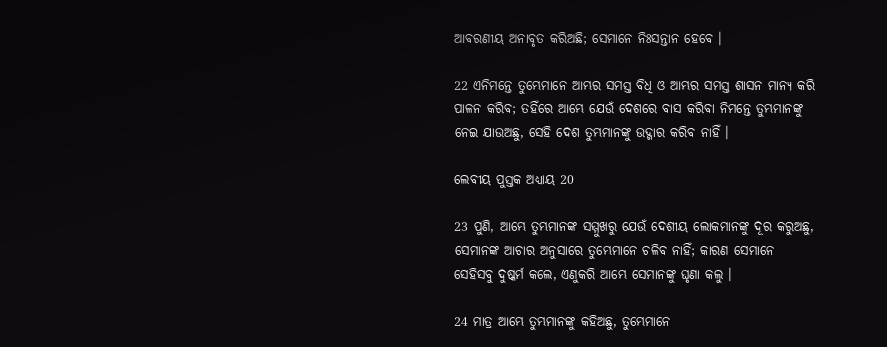ଆବରଣୀୟ ଅନାବୃତ କରିଅଛି; ସେମାନେ ନିଃସନ୍ତାନ ହେବେ ।

22 ଏନିମନ୍ତେ ତୁମ୍ଭେମାନେ ଆମ୍ଭର ସମସ୍ତ ବିଧି ଓ ଆମ୍ଭର ସମସ୍ତ ଶାସନ ମାନ୍ୟ କରି ପାଳନ କରିବ; ତହିଁରେ ଆମ୍ଭେ ଯେଉଁ ଦେଶରେ ବାସ କରିବା ନିମନ୍ତେ ତୁମ୍ଭମାନଙ୍କୁ ନେଇ ଯାଉଅଛୁ, ସେହି ଦେଶ ତୁମ୍ଭମାନଙ୍କୁ ଉଦ୍ଗାର କରିବ ନାହିଁ ।

ଲେବୀୟ ପୁସ୍ତକ ଅଧ୍ୟାୟ 20

23 ପୁଣି, ଆମ୍ଭେ ତୁମ୍ଭମାନଙ୍କ ସମ୍ମୁଖରୁ ଯେଉଁ ଦେଶୀୟ ଲୋକମାନଙ୍କୁ ଦୂର କରୁଅଛୁ, ସେମାନଙ୍କ ଆଚାର ଅନୁସାରେ ତୁମ୍ଭେମାନେ ଚଳିବ ନାହିଁ; କାରଣ ସେମାନେ ସେହିସବୁ ଦୁଷ୍କର୍ମ କଲେ, ଏଣୁକରି ଆମ୍ଭେ ସେମାନଙ୍କୁ ଘୃଣା କଲୁ ।

24 ମାତ୍ର ଆମ୍ଭେ ତୁମ୍ଭମାନଙ୍କୁ କହିଅଛୁ, ତୁମ୍ଭେମାନେ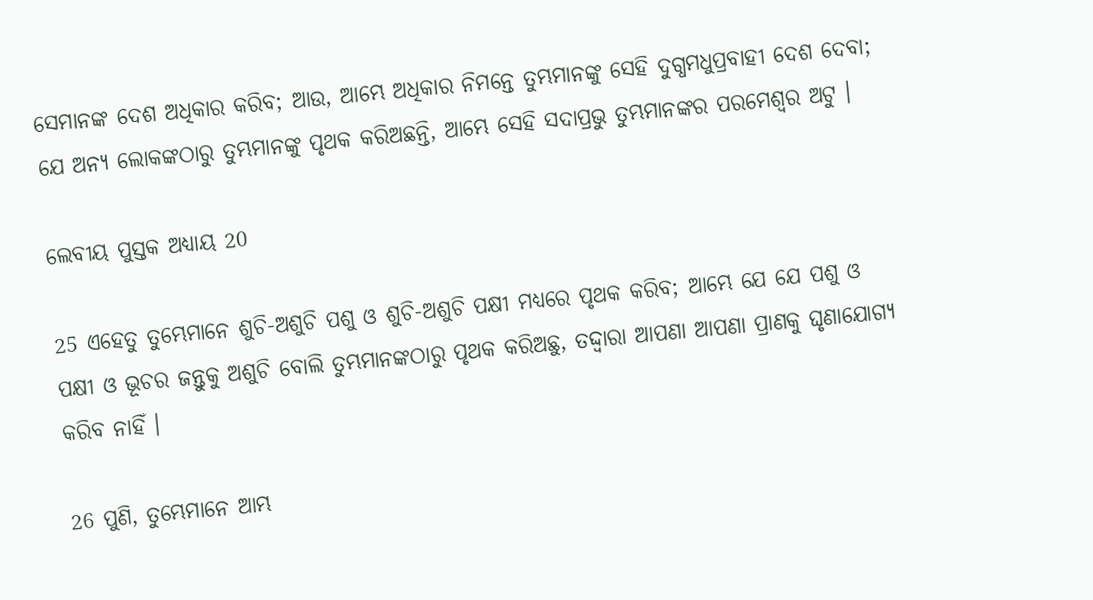ସେମାନଙ୍କ ଦେଶ ଅଧିକାର କରିବ; ଆଉ, ଆମ୍ଭେ ଅଧିକାର ନିମନ୍ତେ ତୁମ୍ଭମାନଙ୍କୁ ସେହି ଦୁଗ୍ଧମଧୁପ୍ରବାହୀ ଦେଶ ଦେବା; ଯେ ଅନ୍ୟ ଲୋକଙ୍କଠାରୁ ତୁମ୍ଭମାନଙ୍କୁ ପୃଥକ କରିଅଛନ୍ତି, ଆମ୍ଭେ ସେହି ସଦାପ୍ରଭୁ ତୁମ୍ଭମାନଙ୍କର ପରମେଶ୍ଵର ଅଟୁ ।

ଲେବୀୟ ପୁସ୍ତକ ଅଧ୍ୟାୟ 20

25 ଏହେତୁ ତୁମ୍ଭେମାନେ ଶୁଚି-ଅଶୁଚି ପଶୁ ଓ ଶୁଚି-ଅଶୁଚି ପକ୍ଷୀ ମଧ୍ୟରେ ପୃଥକ କରିବ; ଆମ୍ଭେ ଯେ ଯେ ପଶୁ ଓ ପକ୍ଷୀ ଓ ଭୂଚର ଜନ୍ତୁକୁ ଅଶୁଚି ବୋଲି ତୁମ୍ଭମାନଙ୍କଠାରୁ ପୃଥକ କରିଅଛୁ, ତଦ୍ଦ୍ଵାରା ଆପଣା ଆପଣା ପ୍ରାଣକୁ ଘୃଣାଯୋଗ୍ୟ କରିବ ନାହିଁ ।

26 ପୁଣି, ତୁମ୍ଭେମାନେ ଆମ୍ଭ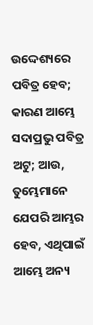ଉଦ୍ଦେଶ୍ୟରେ ପବିତ୍ର ହେବ; କାରଣ ଆମ୍ଭେ ସଦାପ୍ରଭୁ ପବିତ୍ର ଅଟୁ; ଆଉ, ତୁମ୍ଭେମାନେ ଯେପରି ଆମ୍ଭର ହେବ, ଏଥିପାଇଁ ଆମ୍ଭେ ଅନ୍ୟ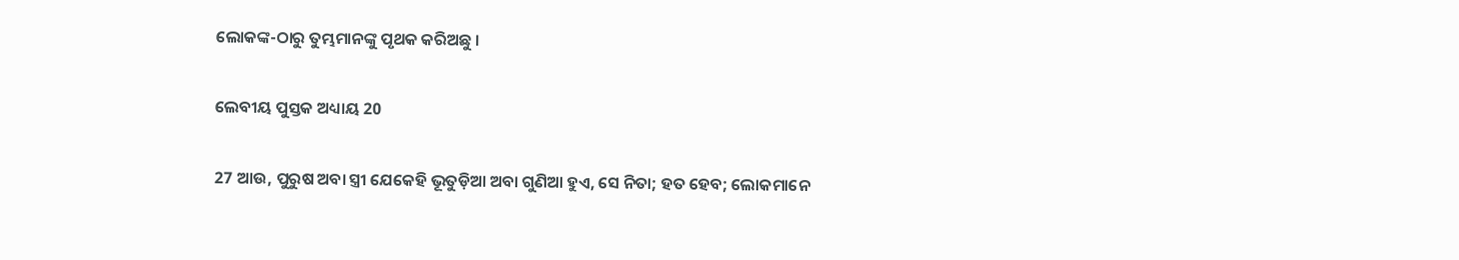ଲୋକଙ୍କ-ଠାରୁ ତୁମ୍ଭମାନଙ୍କୁ ପୃଥକ କରିଅଛୁ ।

ଲେବୀୟ ପୁସ୍ତକ ଅଧ୍ୟାୟ 20

27 ଆଉ, ପୁରୁଷ ଅବା ସ୍ତ୍ରୀ ଯେକେହି ଭୂତୁଡ଼ିଆ ଅବା ଗୁଣିଆ ହୁଏ, ସେ ନିତା; ହତ ହେବ; ଲୋକମାନେ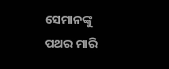ସେମାନଙ୍କୁ ପଥର ମାରି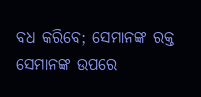ବଧ କରିବେ; ସେମାନଙ୍କ ରକ୍ତ ସେମାନଙ୍କ ଉପରେ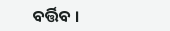ବର୍ତ୍ତିବ ।